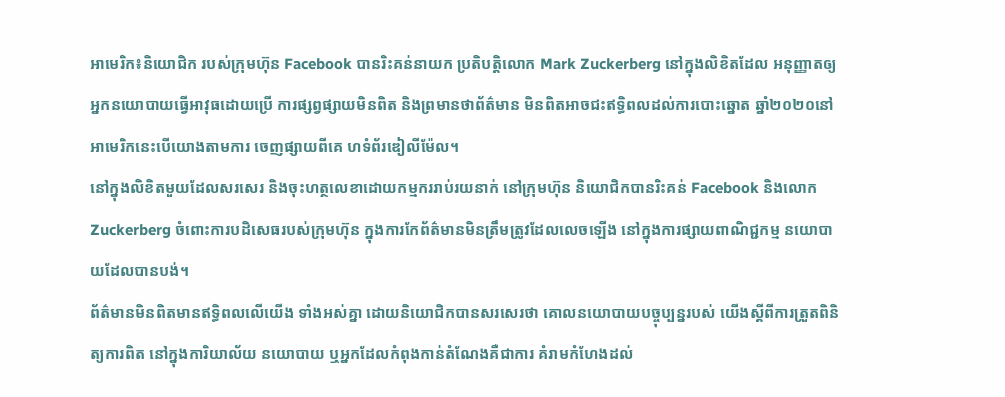អាមេរិក៖និយោជិក របស់ក្រុមហ៊ុន Facebook បានរិះគន់នាយក ប្រតិបត្តិលោក Mark Zuckerberg នៅក្នុងលិខិតដែល អនុញ្ញាតឲ្យ អ្នកនយោបាយធ្វើអាវុធដោយប្រើ ការផ្សព្វផ្សាយមិនពិត និងព្រមានថាព័ត៌មាន មិនពិតអាចជះឥទ្ធិពលដល់ការបោះឆ្នោត ឆ្នាំ២០២០នៅអាមេរិកនេះបើយោងតាមការ ចេញផ្សាយពីគេ ហទំព័រឌៀលីម៉ែល។
នៅក្នុងលិខិតមួយដែលសរសេរ និងចុះហត្ថលេខាដោយកម្មកររាប់រយនាក់ នៅក្រុមហ៊ុន និយោជិកបានរិះគន់ Facebook និងលោក Zuckerberg ចំពោះការបដិសេធរបស់ក្រុមហ៊ុន ក្នុងការកែព័ត៌មានមិនត្រឹមត្រូវដែលលេចឡើង នៅក្នុងការផ្សាយពាណិជ្ជកម្ម នយោបាយដែលបានបង់។
ព័ត៌មានមិនពិតមានឥទ្ធិពលលើយើង ទាំងអស់គ្នា ដោយនិយោជិកបានសរសេរថា គោលនយោបាយបច្ចុប្បន្នរបស់ យើងស្តីពីការត្រួតពិនិត្យការពិត នៅក្នុងការិយាល័យ នយោបាយ ឬអ្នកដែលកំពុងកាន់តំណែងគឺជាការ គំរាមកំហែងដល់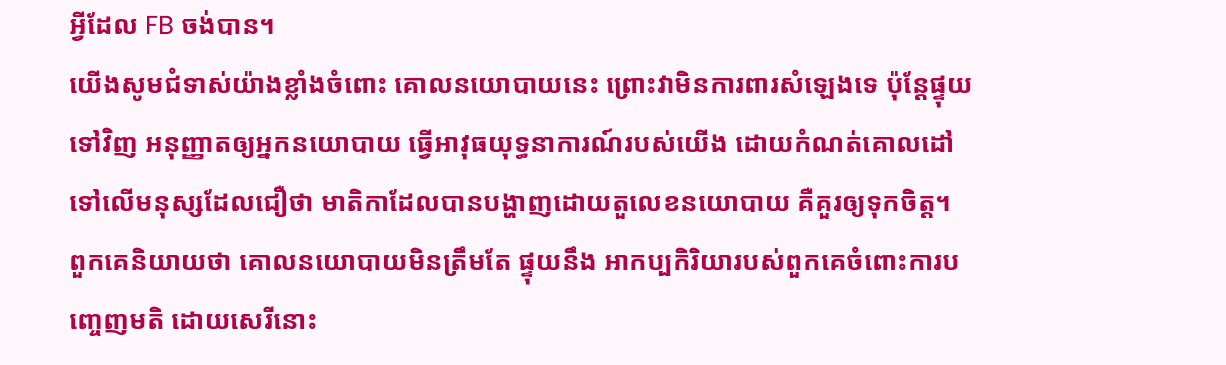អ្វីដែល FB ចង់បាន។
យើងសូមជំទាស់យ៉ាងខ្លាំងចំពោះ គោលនយោបាយនេះ ព្រោះវាមិនការពារសំឡេងទេ ប៉ុន្តែផ្ទុយទៅវិញ អនុញ្ញាតឲ្យអ្នកនយោបាយ ធ្វើអាវុធយុទ្ធនាការណ៍របស់យើង ដោយកំណត់គោលដៅ ទៅលើមនុស្សដែលជឿថា មាតិកាដែលបានបង្ហាញដោយតួលេខនយោបាយ គឺគួរឲ្យទុកចិត្ត។
ពួកគេនិយាយថា គោលនយោបាយមិនត្រឹមតែ ផ្ទុយនឹង អាកប្បកិរិយារបស់ពួកគេចំពោះការបញ្ចេញមតិ ដោយសេរីនោះ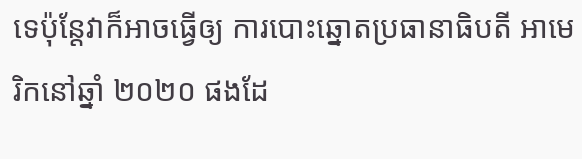ទេប៉ុន្តែវាក៏អាចធ្វើឲ្យ ការបោះឆ្នោតប្រធានាធិបតី អាមេរិកនៅឆ្នាំ ២០២០ ផងដែ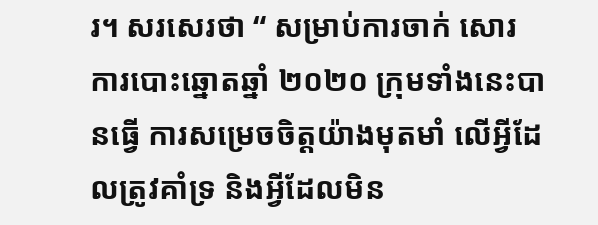រ។ សរសេរថា “ សម្រាប់ការចាក់ សោរការបោះឆ្នោតឆ្នាំ ២០២០ ក្រុមទាំងនេះបានធ្វើ ការសម្រេចចិត្តយ៉ាងមុតមាំ លើអ្វីដែលត្រូវគាំទ្រ និងអ្វីដែលមិន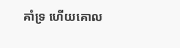គាំទ្រ ហើយគោល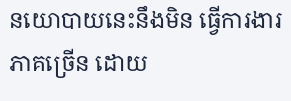នយោបាយនេះនឹងមិន ធ្វើការងារភាគច្រើន ដោយ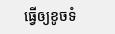ធ្វើឲ្យខូចទំ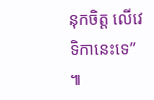នុកចិត្ត លើវេទិកានេះទេ” ៕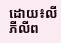ដោយ៖លី ភីលីព